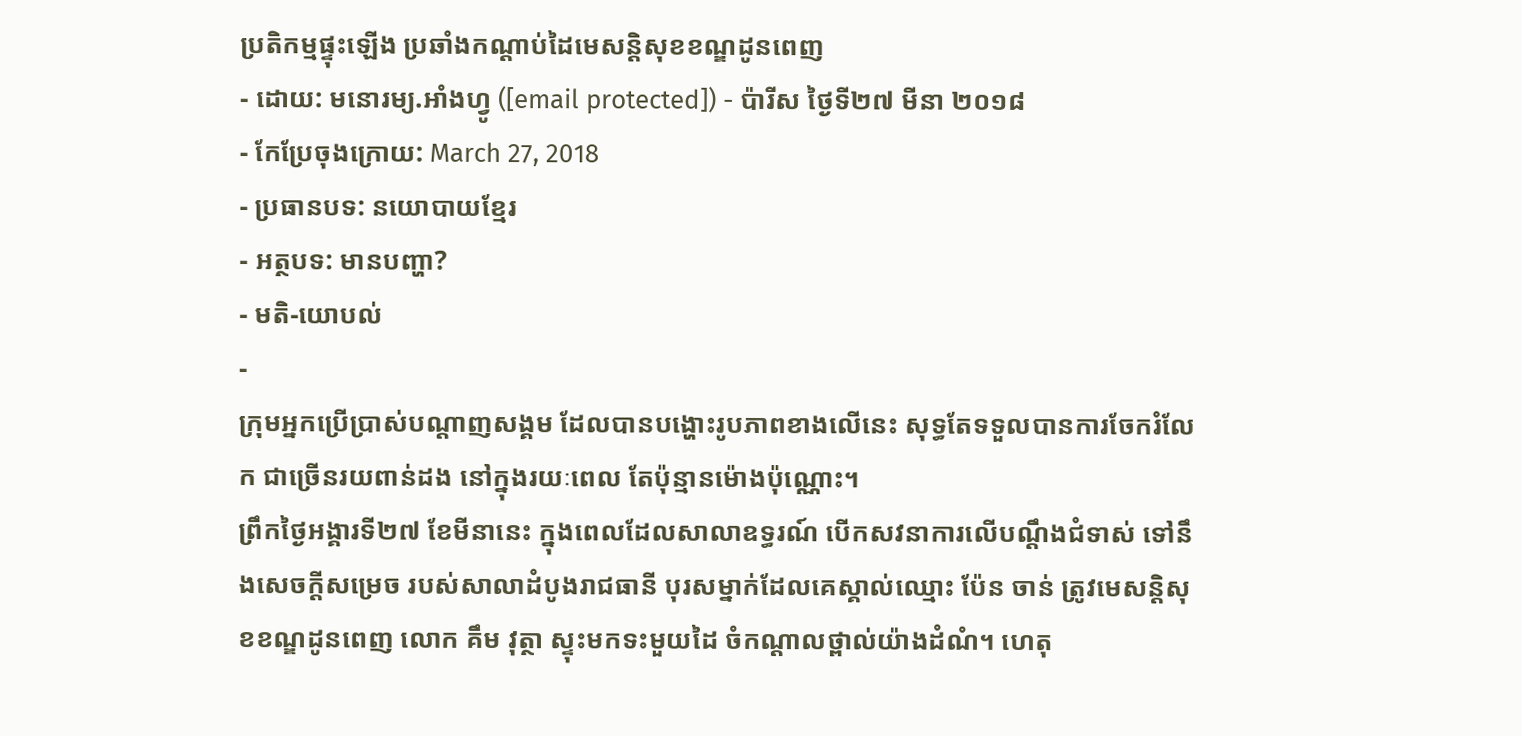ប្រតិកម្មផ្ទុះឡើង ប្រឆាំងកណ្ដាប់ដៃមេសន្តិសុខខណ្ឌដូនពេញ
- ដោយ: មនោរម្យ.អាំងហ្វូ ([email protected]) - ប៉ារីស ថ្ងៃទី២៧ មីនា ២០១៨
- កែប្រែចុងក្រោយ: March 27, 2018
- ប្រធានបទ: នយោបាយខ្មែរ
- អត្ថបទ: មានបញ្ហា?
- មតិ-យោបល់
-
ក្រុមអ្នកប្រើប្រាស់បណ្ដាញសង្គម ដែលបានបង្ហោះរូបភាពខាងលើនេះ សុទ្ធតែទទួលបានការចែករំលែក ជាច្រើនរយពាន់ដង នៅក្នុងរយៈពេល តែប៉ុន្មានម៉ោងប៉ុណ្ណោះ។
ព្រឹកថ្ងៃអង្គារទី២៧ ខែមីនានេះ ក្នុងពេលដែលសាលាឧទ្ធរណ៍ បើកសវនាការលើបណ្ដឹងជំទាស់ ទៅនឹងសេចក្ដីសម្រេច របស់សាលាដំបូងរាជធានី បុរសម្នាក់ដែលគេស្គាល់ឈ្មោះ ប៉ែន ចាន់ ត្រូវមេសន្តិសុខខណ្ឌដូនពេញ លោក គឹម វុត្ថា ស្ទុះមកទះមួយដៃ ចំកណ្ដាលថ្ពាល់យ៉ាងដំណំ។ ហេតុ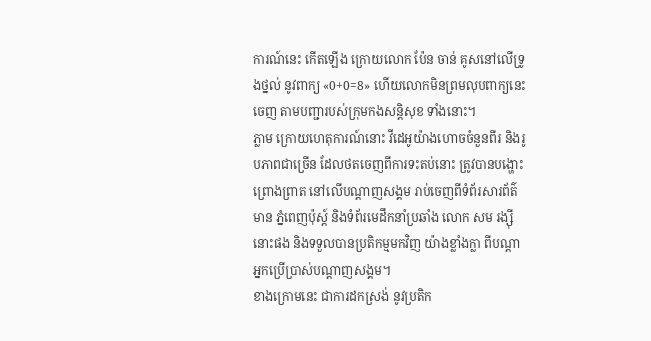ការណ៍នេះ កើតឡើង ក្រោយលោក ប៉ែន ចាន់ គូសនៅលើទ្រូងថ្នល់ នូវពាក្យ «0+0=8» ហើយលោកមិនព្រមលុបពាក្យនេះចេញ តាមបញ្ជារបស់ក្រុមកងសន្តិសុខ ទាំងនោះ។
ភ្លាម ក្រោយហេតុការណ៍នោះ វីដេអូយ៉ាងហោចចំនួនពីរ និងរូបភាពជាច្រើន ដែលថតចេញពីការទះតប់នោះ ត្រូវបានបង្ហោះព្រោងព្រាត នៅលើបណ្ដាញសង្គម រាប់ចេញពីទំព័រសារព័ត៌មាន ភ្នំពេញប៉ុស្ដ៍ និងទំព័រមេដឹកនាំប្រឆាំង លោក សម រង្ស៊ី នោះផង និងទទួលបានប្រតិកម្មមកវិញ យ៉ាងខ្លាំងក្លា ពីបណ្ដាអ្នកប្រើប្រាស់បណ្ដាញសង្គម។
ខាងក្រោមនេះ ជាការដកស្រង់ នូវប្រតិក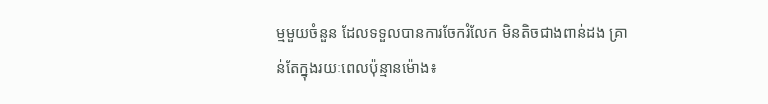ម្មមួយចំនួន ដែលទទួលបានការចែករំលែក មិនតិចជាងពាន់ដង គ្រាន់តែក្នុងរយៈពេលប៉ុន្មានម៉ោង៖